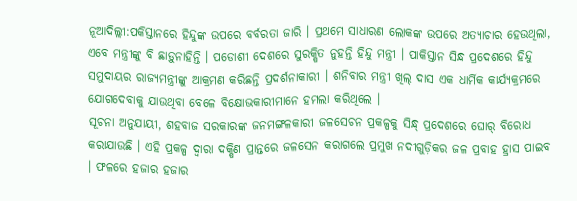ନୂଆଦିଲ୍ଲୀ:ପକିସ୍ତାନରେ ହିନ୍ଦୁଙ୍କ ଉପରେ ବର୍ବରତା ଜାରି । ପ୍ରଥମେ ସାଧାରଣ ଲୋକଙ୍କ ଉପରେ ଅତ୍ୟାଚାର ହେଉଥିଲା, ଏବେ ମନ୍ତ୍ରୀଙ୍କୁ ବି ଛାଡ଼ୁନାହିନ୍ତି । ପଡୋଶୀ ଦେଶରେ ସୁରକ୍ଷିତ ନୁହନ୍ତି ହିନ୍ଦୁ ମନ୍ତ୍ରୀ । ପାକିସ୍ତାନ ସିନ୍ଧ ପ୍ରଦେଶରେ ହିନ୍ଦୁ ସମୁଦାୟର ରାଜ୍ୟମନ୍ତ୍ରୀଙ୍କୁ ଆକ୍ରମଣ କରିଛନ୍ତି ପ୍ରଦର୍ଶନାକାରୀ । ଶନିବାର ମନ୍ତ୍ରୀ ଖିଲ୍ ଦାସ ଏକ ଧାର୍ମିକ କାର୍ଯ୍ୟକ୍ରମରେ ଯୋଗଦେବାକୁ ଯାଉଥିବା ବେଳେ ବିକ୍ଷୋଭକାରୀମାନେ ହମଲା କରିଥିଲେ ।
ସୂଚନା ଅନୁଯାୟୀ, ଶହବାଜ ସରକାରଙ୍କ ଜନମଙ୍ଗଳକାରୀ ଜଳସେଚନ ପ୍ରକଳ୍ପକୁ ସିନ୍ଧ୍ ପ୍ରଦେଶରେ ଘୋର୍ ବିରୋଧ କରାଯାଉଛି । ଏହି ପ୍ରକଳ୍ପ ଦ୍ବାରା ଦକ୍ଷିଣ ପ୍ରାନ୍ତରେ ଜଳସେନ କରାଗଲେ ପ୍ରମୁଖ ନଦୀଗୁଡ଼ିକର ଜଳ ପ୍ରବାହ ହ୍ରାସ ପାଇବ । ଫଳରେ ହଜାର ହଜାର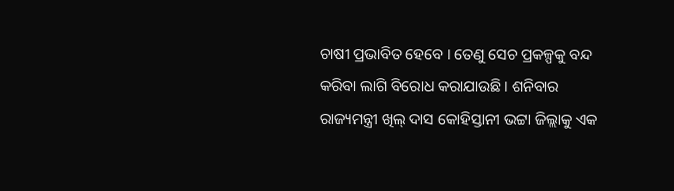ଚାଷୀ ପ୍ରଭାବିତ ହେବେ । ତେଣୁ ସେଚ ପ୍ରକଳ୍ପକୁ ବନ୍ଦ କରିବା ଲାଗି ବିରୋଧ କରାଯାଉଛି । ଶନିବାର ରାଜ୍ୟମନ୍ତ୍ରୀ ଖିଲ୍ ଦାସ କୋହିସ୍ତାନୀ ଭଟ୍ଟା ଜିଲ୍ଲାକୁ ଏକ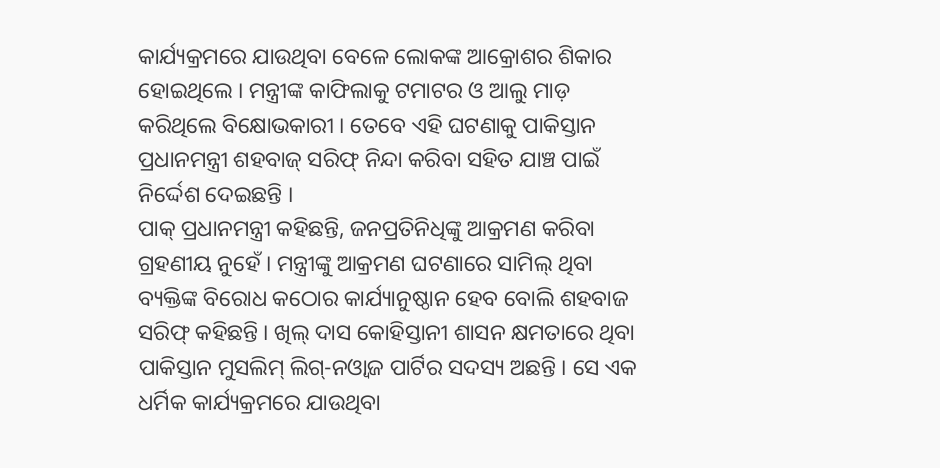କାର୍ଯ୍ୟକ୍ରମରେ ଯାଉଥିବା ବେଳେ ଲୋକଙ୍କ ଆକ୍ରୋଶର ଶିକାର ହୋଇଥିଲେ । ମନ୍ତ୍ରୀଙ୍କ କାଫିଲାକୁ ଟମାଟର ଓ ଆଲୁ ମାଡ଼ କରିଥିଲେ ବିକ୍ଷୋଭକାରୀ । ତେବେ ଏହି ଘଟଣାକୁ ପାକିସ୍ତାନ ପ୍ରଧାନମନ୍ତ୍ରୀ ଶହବାଜ୍ ସରିଫ୍ ନିନ୍ଦା କରିବା ସହିତ ଯାଞ୍ଚ ପାଇଁ ନିର୍ଦ୍ଦେଶ ଦେଇଛନ୍ତି ।
ପାକ୍ ପ୍ରଧାନମନ୍ତ୍ରୀ କହିଛନ୍ତି, ଜନପ୍ରତିନିଧିଙ୍କୁ ଆକ୍ରମଣ କରିବା ଗ୍ରହଣୀୟ ନୁହେଁ । ମନ୍ତ୍ରୀଙ୍କୁ ଆକ୍ରମଣ ଘଟଣାରେ ସାମିଲ୍ ଥିବା ବ୍ୟକ୍ତିଙ୍କ ବିରୋଧ କଠୋର କାର୍ଯ୍ୟାନୁଷ୍ଠାନ ହେବ ବୋଲି ଶହବାଜ ସରିଫ୍ କହିଛନ୍ତି । ଖିଲ୍ ଦାସ କୋହିସ୍ତାନୀ ଶାସନ କ୍ଷମତାରେ ଥିବା ପାକିସ୍ତାନ ମୁସଲିମ୍ ଲିଗ୍-ନଓ୍ବାଜ ପାର୍ଟିର ସଦସ୍ୟ ଅଛନ୍ତି । ସେ ଏକ ଧର୍ମିକ କାର୍ଯ୍ୟକ୍ରମରେ ଯାଉଥିବା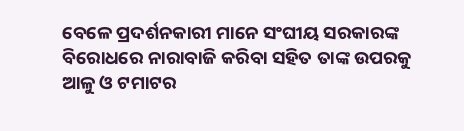ବେଳେ ପ୍ରଦର୍ଶନକାରୀ ମାନେ ସଂଘୀୟ ସରକାରଙ୍କ ବିରୋଧରେ ନାରାବାଜି କରିବା ସହିତ ତାଙ୍କ ଉପରକୁ ଆଳୁ ଓ ଟମାଟର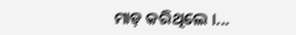ମାଡ଼ କରିଥିଲେ ।...